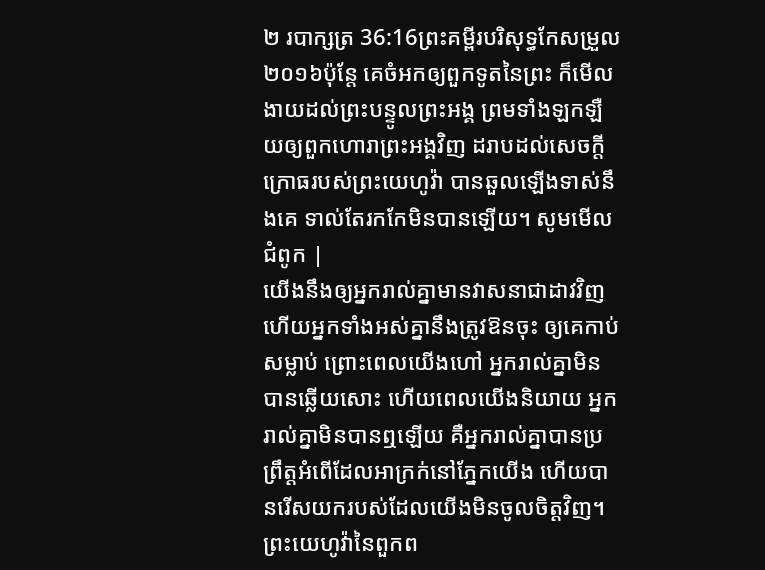២ របាក្សត្រ 36:16ព្រះគម្ពីរបរិសុទ្ធកែសម្រួល ២០១៦ប៉ុន្តែ គេចំអកឲ្យពួកទូតនៃព្រះ ក៏មើលងាយដល់ព្រះបន្ទូលព្រះអង្គ ព្រមទាំងឡកឡឺយឲ្យពួកហោរាព្រះអង្គវិញ ដរាបដល់សេចក្ដីក្រោធរបស់ព្រះយេហូវ៉ា បានឆួលឡើងទាស់នឹងគេ ទាល់តែរកកែមិនបានឡើយ។ សូមមើលជំពូក |
យើងនឹងឲ្យអ្នករាល់គ្នាមានវាសនាជាដាវវិញ ហើយអ្នកទាំងអស់គ្នានឹងត្រូវឱនចុះ ឲ្យគេកាប់សម្លាប់ ព្រោះពេលយើងហៅ អ្នករាល់គ្នាមិនបានឆ្លើយសោះ ហើយពេលយើងនិយាយ អ្នករាល់គ្នាមិនបានឮឡើយ គឺអ្នករាល់គ្នាបានប្រព្រឹត្តអំពើដែលអាក្រក់នៅភ្នែកយើង ហើយបានរើសយករបស់ដែលយើងមិនចូលចិត្តវិញ។
ព្រះយេហូវ៉ានៃពួកព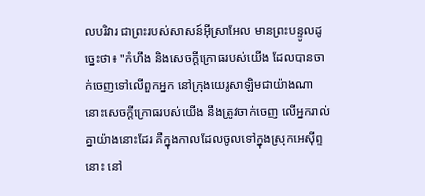លបរិវារ ជាព្រះរបស់សាសន៍អ៊ីស្រាអែល មានព្រះបន្ទូលដូច្នេះថា៖ "កំហឹង និងសេចក្ដីក្រោធរបស់យើង ដែលបានចាក់ចេញទៅលើពួកអ្នក នៅក្រុងយេរូសាឡិមជាយ៉ាងណា នោះសេចក្ដីក្រោធរបស់យើង នឹងត្រូវចាក់ចេញ លើអ្នករាល់គ្នាយ៉ាងនោះដែរ គឺក្នុងកាលដែលចូលទៅក្នុងស្រុកអេស៊ីព្ទនោះ នៅ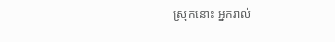ស្រុកនោះ អ្នករាល់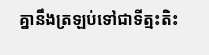គ្នានឹងត្រឡប់ទៅជាទីត្មះតិះ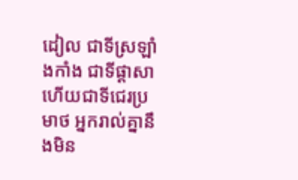ដៀល ជាទីស្រឡាំងកាំង ជាទីផ្ដាសា ហើយជាទីជេរប្រមាថ អ្នករាល់គ្នានឹងមិន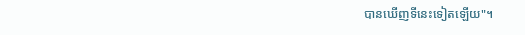បានឃើញទីនេះទៀតឡើយ"។